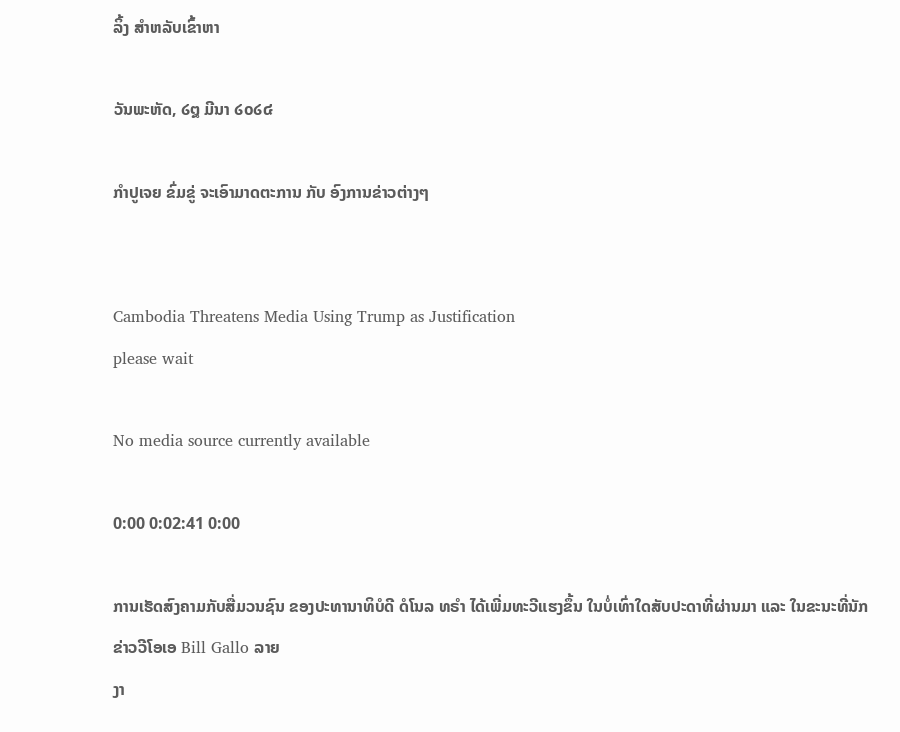ລິ້ງ ສຳຫລັບເຂົ້າຫາ

ວັນພະຫັດ, ໒໘ ມີນາ ໒໐໒໔

ກຳປູເຈຍ ຂົ່ມຂູ່ ຈະເອົາມາດຕະການ ກັບ ອົງການຂ່າວຕ່າງໆ


Cambodia Threatens Media Using Trump as Justification
please wait

No media source currently available

0:00 0:02:41 0:00

ການເຮັດສົງຄາມກັບສື່ມວນຊົນ ຂອງປະທານາທິບໍດີ ດໍໂນລ ທຣຳ ໄດ້ເພີ່ມທະວີແຮງຂຶ້ນ ໃນບໍ່ເທົ່າໃດສັບປະດາທີ່ຜ່ານມາ ແລະ ໃນຂະນະທີ່ນັກຂ່າວວີໂອເອ Bill Gallo ລາຍ
ງາ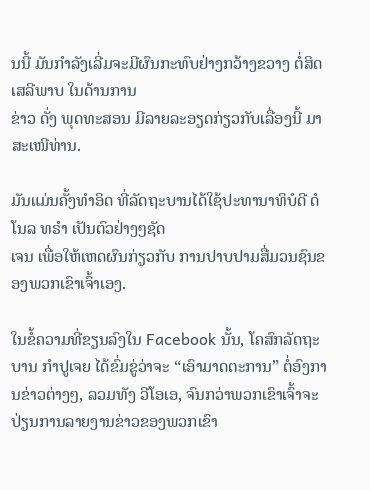ນນີ້ ມັນກຳລັງເລີ່ມຈະມີຜົນກະທົບຢ່າງກວ້າງຂວາງ ຕໍ່ສິດເສລີພາບ ໃນດ້ານການ
ຂ່າວ ດັ່ງ ພຸດທະສອນ ມີລາຍລະອຽດກ່ຽວກັບເລື່ອງນີ້ ມາສະເໜີທ່ານ.

ມັນແມ່ນຄັ້ງທຳອິດ ທີ່ລັດຖະບານໄດ້ໃຊ້ປະທານາທິບໍດີ ດໍໂນລ ທຣຳ ເປັນຕົວຢ່າງໆຊັດ
ເຈນ ເພື່ອໃຫ້ເຫດຜົນກ່ຽວກັບ ການປາບປາມສື່ມວນຊົນຂອງພວກເຂົາເຈົ້າເອງ.

ໃນຂໍ້ຄວາມທີ່ຂຽນລົງໃນ Facebook ນັ້ນ, ໂຄສົກລັດຖະບານ ກຳປູເຈຍ ໄດ້ຂົ່ມຂູ່ວ່າຈະ “ເອົາມາດຕະການ” ຕໍ່ອົງການຂ່າວຕ່າງໆ, ລວມທັງ ວີໂອເອ, ຈົນກວ່າພວກເຂົາເຈົ້າຈະ ປ່ຽນການລາຍງານຂ່າວຂອງພວກເຂົາ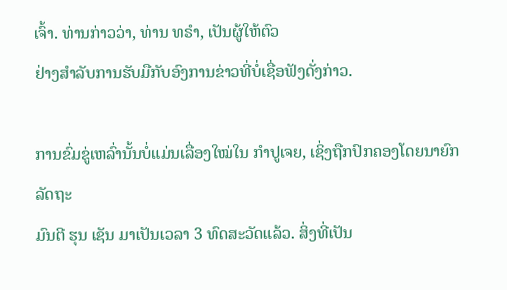ເຈົ້າ. ທ່ານກ່າວວ່າ, ທ່ານ ທຣຳ, ເປັນຜູ້ໃຫ້ຕົວ
ຢ່າງສຳລັບການຮັບມືກັບອົງການຂ່າວທີ່ບໍ່ເຊື່ອຟັງດັ່ງກ່າວ.

ການຂົ່ມຂູ່ເຫລົ່ານັ້ນບໍ່ແມ່ນເລື່ອງໃໝ່ໃນ ກຳປູເຈຍ, ເຊິ່ງຖືກປົກຄອງໂດຍນາຍົກລັດຖະ
ມົນຕີ ຮຸນ ເຊັນ ມາເປັນເວລາ 3 ທົດສະວັດແລ້ວ. ສິ່ງທີ່ເປັນ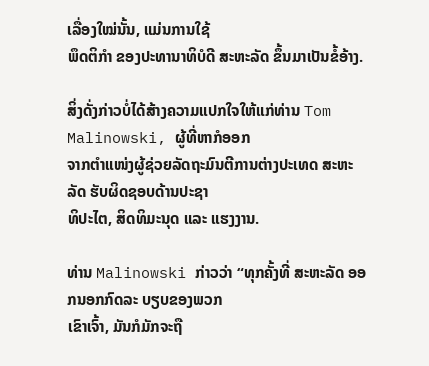ເລື່ອງໃໝ່ນັ້ນ, ແມ່ນການໃຊ້
ພຶດຕິກຳ ຂອງປະທານາທິບໍດີ ສະຫະລັດ ຂຶ້ນມາເປັນຂໍ້ອ້າງ.

ສິ່ງດັ່ງກ່າວບໍ່ໄດ້ສ້າງຄວາມແປກໃຈໃຫ້ແກ່ທ່ານ Tom Malinowski, ຜູ້ທີ່ຫາກໍອອກ
ຈາກຕຳແໜ່ງຜູ້ຊ່ວຍລັດຖະມົນຕີການຕ່າງປະເທດ ສະຫະລັດ ຮັບຜິດຊອບດ້ານປະຊາ
ທິປະໄຕ, ສິດທິມະນຸດ ແລະ ແຮງງານ.

ທ່ານ Malinowski ກ່າວວ່າ “ທຸກຄັ້ງທີ່ ສະຫະລັດ ອອກນອກກົດລະ ບຽບຂອງພວກ
ເຂົາເຈົ້າ, ມັນກໍມັກຈະຖື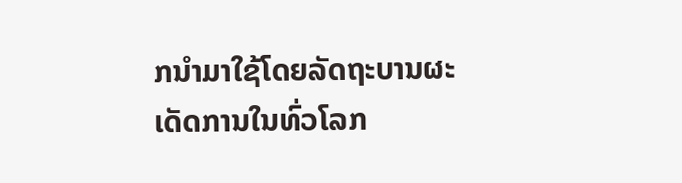ກນຳມາໃຊ້ໂດຍລັດຖະບານຜະ ເດັດການໃນທົ່ວໂລກ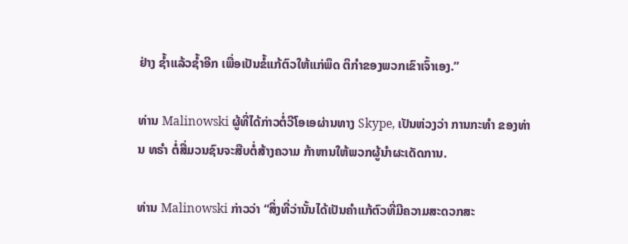ຢ່າງ ຊໍ້າແລ້ວຊໍ້າອີກ ເພື່ອເປັນຂໍ້ແກ້ຕົວໃຫ້ແກ່ພຶດ ຕິກຳຂອງພວກເຂົາເຈົ້າເອງ.”

ທ່ານ Malinowski ຜູ້ທີ່ໄດ້ກ່າວຕໍ່ວີໂອເອຜ່ານທາງ Skype, ເປັນຫ່ວງວ່າ ການກະທຳ ຂອງທ່ານ ທຣຳ ຕໍ່ສື່ມວນຊົນຈະສືບຕໍ່ສ້າງຄວາມ ກ້າຫານໃຫ້ພວກຜູ້ນຳຜະເດັດການ.

ທ່ານ Malinowski ກ່າວວ່າ “ສິ່ງທີ່ວ່ານັ້ນໄດ້ເປັນຄຳແກ້ຕົວທີ່ມີຄວາມສະດວກສະ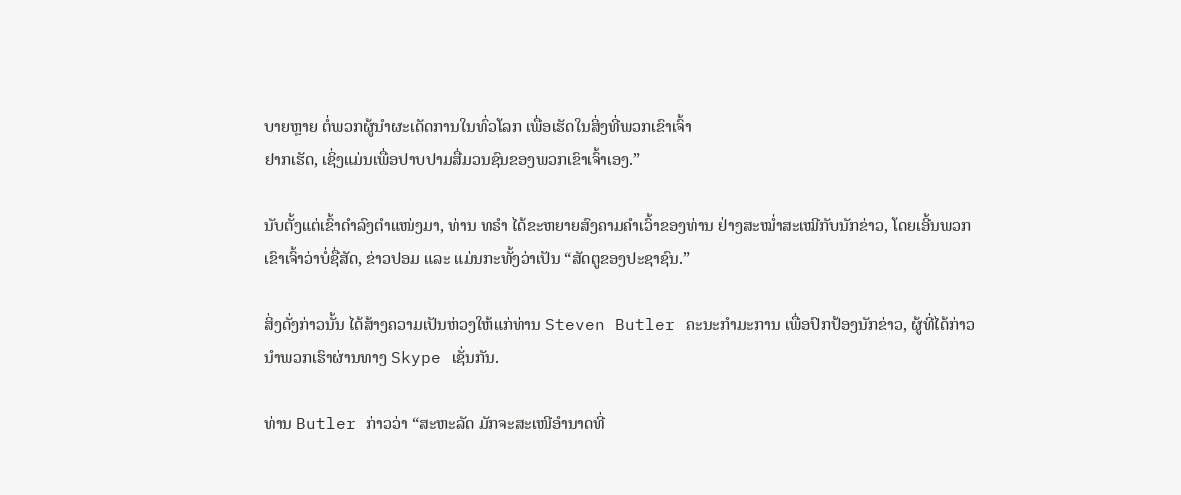ບາຍຫຼາຍ ຕໍ່ພວກຜູ້ນຳຜະເດັດການໃນທົ່ວໂລກ ເພື່ອເຮັດໃນສິ່ງທີ່ພວກເຂົາເຈົ້າ
ຢາກເຮັດ, ເຊິ່ງແມ່ນເພື່ອປາບປາມສື່ມວນຊົນຂອງພວກເຂົາເຈົ້າເອງ.”

ນັບຕັ້ງແຕ່ເຂົ້າດຳລົງຕຳແໜ່ງມາ, ທ່ານ ທຣຳ ໄດ້ຂະຫຍາຍສົງຄາມຄຳເວົ້າຂອງທ່ານ ຢ່າງສະໝໍ່າສະເໝີກັບນັກຂ່າວ, ໂດຍເອີ້ນພວກເຂົາເຈົ້າວ່າບໍ່ຊື່ສັດ, ຂ່າວປອມ ແລະ ແມ່ນກະທັ້ງວ່າເປັນ “ສັດຕູຂອງປະຊາຊົນ.”

ສິ່ງດັ່ງກ່າວນັ້ນ ໄດ້ສ້າງຄວາມເປັນຫ່ວງໃຫ້ແກ່ທ່ານ Steven Butler ຄະນະກຳມະການ ເພື່ອປົກປ້ອງນັກຂ່າວ, ຜູ້ທີ່ໄດ້ກ່າວນຳພວກເຮົາຜ່ານທາງ Skype ເຊັ່ນກັນ.

ທ່ານ Butler ກ່າວວ່າ “ສະຫະລັດ ມັກຈະສະເໜີອຳນາດທີ່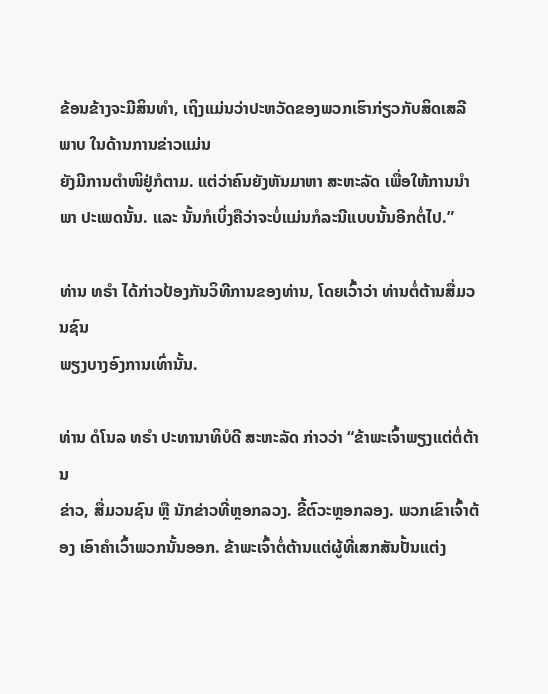ຂ້ອນຂ້າງຈະມີສິນທຳ, ເຖິງແມ່ນວ່າປະຫວັດຂອງພວກເຮົາກ່ຽວກັບສິດເສລີພາບ ໃນດ້ານການຂ່າວແມ່ນ
ຍັງມີການຕຳໜິຢູ່ກໍຕາມ. ແຕ່ວ່າຄົນຍັງຫັນມາຫາ ສະຫະລັດ ເພື່ອໃຫ້ການນຳພາ ປະເພດນັ້ນ. ແລະ ນັ້ນກໍເບິ່ງຄືວ່າຈະບໍ່ແມ່ນກໍລະນີແບບນັ້ນອີກຕໍ່ໄປ.”

ທ່ານ ທຣຳ ໄດ້ກ່າວປ້ອງກັນວິທີການຂອງທ່ານ, ໂດຍເວົ້າວ່າ ທ່ານຕໍ່ຕ້ານສື່ມວນຊົນ
ພຽງບາງອົງການເທົ່ານັ້ນ.

ທ່ານ ດໍໂນລ ທຣຳ ປະທານາທິບໍດີ ສະຫະລັດ ກ່າວວ່າ “ຂ້າພະເຈົ້າພຽງແຕ່ຕໍ່ຕ້ານ
ຂ່າວ, ສື່ມວນຊົນ ຫຼື ນັກຂ່າວທີ່ຫຼອກລວງ. ຂີ້ຕົວະຫຼອກລອງ. ພວກເຂົາເຈົ້າຕ້ອງ ເອົາຄຳເວົ້າພວກນັ້ນອອກ. ຂ້າພະເຈົ້າຕໍ່ຕ້ານແຕ່ຜູ້ທີ່ເສກສັນປັ້ນແຕ່ງ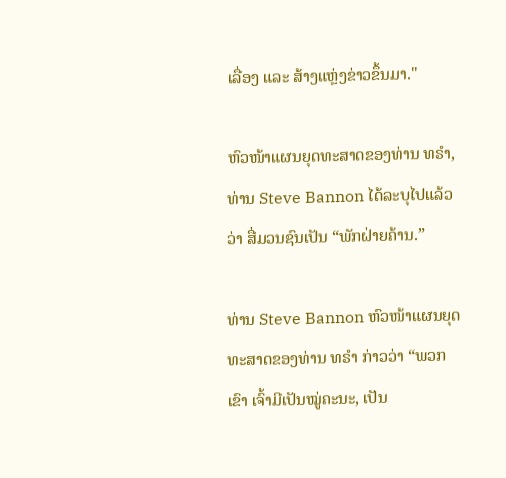ເລື່ອງ ແລະ ສ້າງແຫຼ່ງຂ່າວຂຶ້ນມາ."

ຫົວໜ້າແຜນຍຸດທະສາດຂອງທ່ານ ທຣຳ, ທ່ານ Steve Bannon ໄດ້ລະບຸໄປແລ້ວວ່າ ສື່ມວນຊົນເປັນ “ພັກຝ່າຍຄ້ານ.”

ທ່ານ Steve Bannon ຫົວໜ້າແຜນຍຸດທະສາດຂອງທ່ານ ທຣຳ ກ່າວວ່າ “ພວກເຂົາ ເຈົ້າມີເປັນໝູ່ຄະນະ, ເປັນ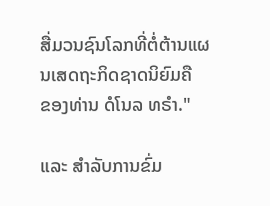ສື່ມວນຊົນໂລກທີ່ຕໍ່ຕ້ານແຜນເສດຖະກິດຊາດນິຍົມຄື
ຂອງທ່ານ ດໍໂນລ ທຣຳ."

ແລະ ສຳລັບການຂົ່ມ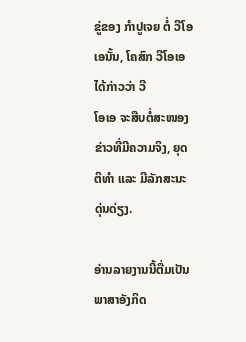ຂູ່ຂອງ ກຳປູເຈຍ ຕໍ່ ວີໂອເອນັ້ນ, ໂຄສົກ ວີໂອເອ ໄດ້ກ່າວວ່າ ວີ
ໂອເອ ຈະສືບຕໍ່ສະໜອງຂ່າວທີ່ມີຄວາມຈິງ, ຍຸດຕິທຳ ແລະ ມີລັກສະນະດຸ່ນດ່ຽງ.

ອ່ານລາຍງານນີ້ຕື່ມເປັນພາສາອັງກິດ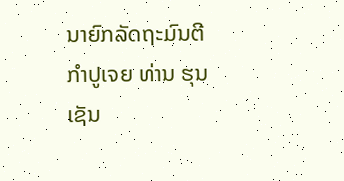ນາຍົກລັດຖະມົນຕີ ກຳປູເຈຍ ທ່ານ ຮຸນ ເຊັນ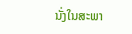ນັ່ງໃນສະພາ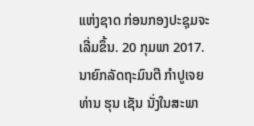ແຫ່ງຊາດ ກ່ອນກອງປະຊຸມຈະເລີ່ມຂຶ້ນ. 20 ກຸມພາ 2017.
ນາຍົກລັດຖະມົນຕີ ກຳປູເຈຍ ທ່ານ ຮຸນ ເຊັນ ນັ່ງໃນສະພາ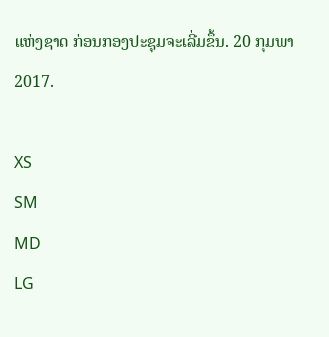ແຫ່ງຊາດ ກ່ອນກອງປະຊຸມຈະເລີ່ມຂຶ້ນ. 20 ກຸມພາ 2017.

XS
SM
MD
LG